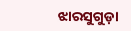ଝାରସୁଗୁଡ଼ା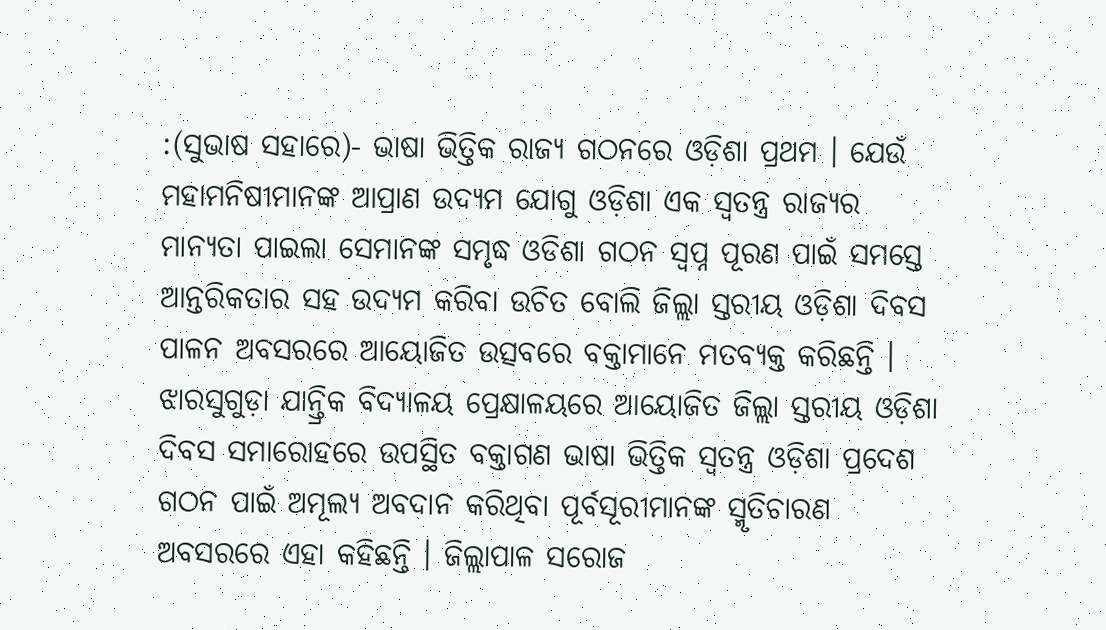:(ସୁଭାଷ ସହାରେ)- ଭାଷା ଭିତ୍ତିକ ରାଜ୍ୟ ଗଠନରେ ଓଡ଼ିଶା ପ୍ରଥମ । ଯେଉଁ ମହାମନିଷୀମାନଙ୍କ ଆପ୍ରାଣ ଉଦ୍ୟମ ଯୋଗୁ ଓଡ଼ିଶା ଏକ ସ୍ୱତନ୍ତ୍ର ରାଜ୍ୟର ମାନ୍ୟତା ପାଇଲା ସେମାନଙ୍କ ସମୃଦ୍ଧ ଓଡିଶା ଗଠନ ସ୍ୱପ୍ନ ପୂରଣ ପାଇଁ ସମସ୍ତେ ଆନ୍ତରିକତାର ସହ ଉଦ୍ୟମ କରିବା ଉଚିତ ବୋଲି ଜିଲ୍ଲା ସ୍ତରୀୟ ଓଡ଼ିଶା ଦିବସ ପାଳନ ଅବସରରେ ଆୟୋଜିତ ଉତ୍ସବରେ ବକ୍ତାମାନେ ମତବ୍ୟକ୍ତ କରିଛନ୍ତି । ଝାରସୁଗୁଡ଼ା ଯାନ୍ତ୍ରିକ ବିଦ୍ୟାଳୟ ପ୍ରେକ୍ଷାଳୟରେ ଆୟୋଜିତ ଜିଲ୍ଲା ସ୍ତରୀୟ ଓଡ଼ିଶା ଦିବସ ସମାରୋହରେ ଉପସ୍ଥିତ ବକ୍ତାଗଣ ଭାଷା ଭିତ୍ତିକ ସ୍ୱତନ୍ତ୍ର ଓଡ଼ିଶା ପ୍ରଦେଶ ଗଠନ ପାଇଁ ଅମୂଲ୍ୟ ଅବଦାନ କରିଥିବା ପୂର୍ବସୂରୀମାନଙ୍କ ସ୍ମୃତିଚାରଣ ଅବସରରେ ଏହା କହିଛନ୍ତି । ଜିଲ୍ଲାପାଳ ସରୋଜ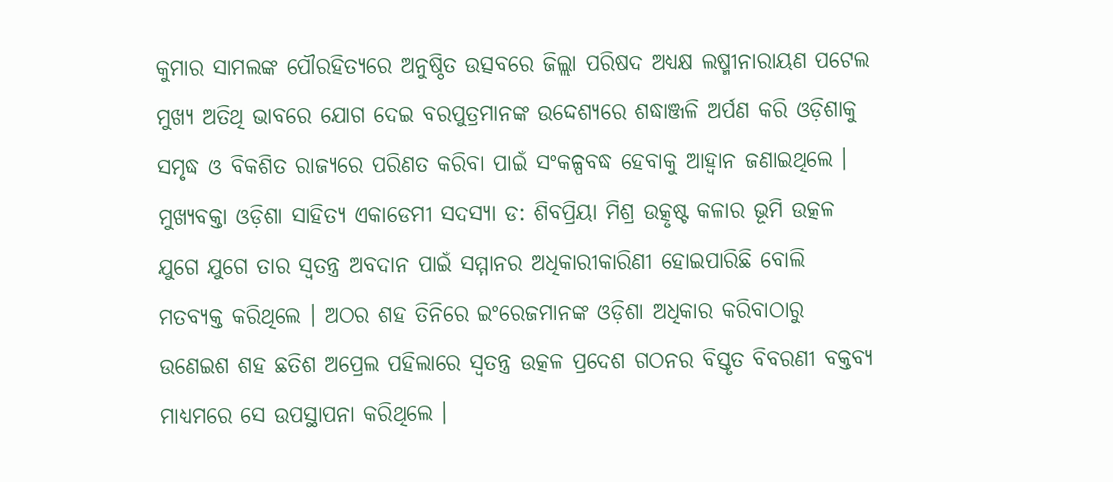କୁମାର ସାମଲଙ୍କ ପୌରହିତ୍ୟରେ ଅନୁଷ୍ଠିତ ଉତ୍ସବରେ ଜିଲ୍ଲା ପରିଷଦ ଅଧ୍ୟକ୍ଷ ଲଷ୍ମୀନାରାୟଣ ପଟେଲ ମୁଖ୍ୟ ଅତିଥି ଭାବରେ ଯୋଗ ଦେଇ ବରପୁତ୍ରମାନଙ୍କ ଉଦ୍ଦେଶ୍ୟରେ ଶଦ୍ଧାଞ୍ଜଳି ଅର୍ପଣ କରି ଓଡ଼ିଶାକୁ ସମୃଦ୍ଧ ଓ ବିକଶିତ ରାଜ୍ୟରେ ପରିଣତ କରିବା ପାଇଁ ସଂକଳ୍ପବଦ୍ଧ ହେବାକୁ ଆହ୍ବାନ ଜଣାଇଥିଲେ । ମୁଖ୍ୟବକ୍ତା ଓଡ଼ିଶା ସାହିତ୍ୟ ଏକାଡେମୀ ସଦସ୍ୟା ଡ: ଶିବପ୍ରିୟା ମିଶ୍ର ଉତ୍କୃଷ୍ଟ କଳାର ଭୂମି ଉତ୍କଳ ଯୁଗେ ଯୁଗେ ତାର ସ୍ୱତନ୍ତ୍ର ଅବଦାନ ପାଇଁ ସମ୍ମାନର ଅଧିକାରୀକାରିଣୀ ହୋଇପାରିଛି ବୋଲି ମତବ୍ୟକ୍ତ କରିଥିଲେ । ଅଠର ଶହ ତିନିରେ ଇଂରେଜମାନଙ୍କ ଓଡ଼ିଶା ଅଧିକାର କରିବାଠାରୁ ଉଣେଇଶ ଶହ ଛତିଶ ଅପ୍ରେଲ ପହିଲାରେ ସ୍ୱତନ୍ତ୍ର ଉତ୍କଳ ପ୍ରଦେଶ ଗଠନର ବିସ୍ତୃତ ବିବରଣୀ ବକ୍ତବ୍ୟ ମାଧ୍ୟମରେ ସେ ଉପସ୍ଥାପନା କରିଥିଲେ ।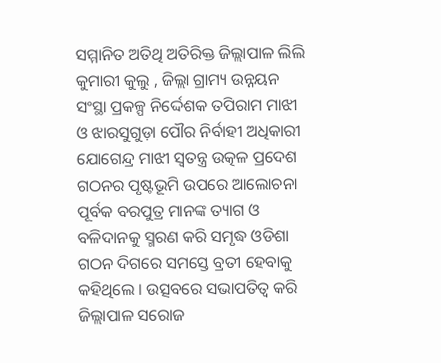ସମ୍ମାନିତ ଅତିଥି ଅତିରିକ୍ତ ଜିଲ୍ଲାପାଳ ଲିଲି କୁମାରୀ କୁଲୁ , ଜିଲ୍ଲା ଗ୍ରାମ୍ୟ ଉନ୍ନୟନ ସଂସ୍ଥା ପ୍ରକଳ୍ପ ନିର୍ଦ୍ଦେଶକ ତପିରାମ ମାଝୀ ଓ ଝାରସୁଗୁଡ଼ା ପୌର ନିର୍ବାହୀ ଅଧିକାରୀ ଯୋଗେନ୍ଦ୍ର ମାଝୀ ସ୍ଵତନ୍ତ୍ର ଉତ୍କଳ ପ୍ରଦେଶ ଗଠନର ପୃଷ୍ଟଭୂମି ଉପରେ ଆଲୋଚନା ପୂର୍ବକ ବରପୁତ୍ର ମାନଙ୍କ ତ୍ୟାଗ ଓ ବଳିଦାନକୁ ସ୍ମରଣ କରି ସମୃଦ୍ଧ ଓଡିଶା ଗଠନ ଦିଗରେ ସମସ୍ତେ ବ୍ରତୀ ହେବାକୁ କହିଥିଲେ । ଉତ୍ସବରେ ସଭାପତିତ୍ୱ କରି ଜିଲ୍ଲାପାଳ ସରୋଜ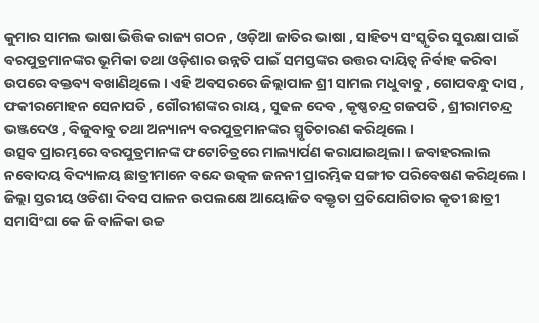କୁମାର ସାମଲ ଭାଷା ଭିତ୍ତିକ ରାଜ୍ୟ ଗଠନ , ଓଡ଼ିଆ ଜାତିର ଭାଷା , ସାହିତ୍ୟ ସଂସ୍କୃତିର ସୁରକ୍ଷା ପାଇଁ ବରପୁତ୍ରମାନଙ୍କର ଭୂମିକା ତଥା ଓଡ଼ିଶାର ଉନ୍ନତି ପାଇଁ ସମସ୍ତଙ୍କର ଉତ୍ତର ଦାୟିତ୍ୱ ନିର୍ବାହ କରିବା ଉପରେ ବକ୍ତବ୍ୟ ବଖାଣିଥିଲେ । ଏହି ଅବସରରେ ଜିଲ୍ଲାପାଳ ଶ୍ରୀ ସାମଲ ମଧୁବାବୁ , ଗୋପବନ୍ଧୁ ଦାସ , ଫକୀରମୋହନ ସେନାପତି , ଗୌରୀଶଙ୍କର ରାୟ , ସୁଢଳ ଦେବ , କୃଷ୍ଣଚନ୍ଦ୍ର ଗଜପତି , ଶ୍ରୀରାମଚନ୍ଦ୍ର ଭଞ୍ଜଦେଓ , ବିଜୁବାବୁ ତଥା ଅନ୍ୟାନ୍ୟ ବରପୁତ୍ରମାନଙ୍କର ସ୍ମୃତିଚାରଣ କରିଥିଲେ ।
ଉତ୍ସବ ପ୍ରାରମ୍ଭରେ ବରପୁତ୍ରମାନଙ୍କ ଫଟୋଚିତ୍ରରେ ମାଲ୍ୟାର୍ପଣ କରାଯାଇଥିଲା । ଜବାହରଲାଲ ନବୋଦୟ ବିଦ୍ୟାଳୟ ଛାତ୍ରୀମାନେ ବନ୍ଦେ ଉତ୍କଳ ଜନନୀ ପ୍ରାରମ୍ଭିକ ସଙ୍ଗୀତ ପରିବେଷଣ କରିଥିଲେ । ଜିଲ୍ଲା ସ୍ତରୀୟ ଓଡିଶା ଦିବସ ପାଳନ ଉପଲକ୍ଷେ ଆୟୋଜିତ ବକ୍ତୃତା ପ୍ରତିଯୋଗିତାର କୃତୀ ଛାତ୍ରୀ ସମାସିଂଘା କେ ଜି ବାଳିକା ଉଚ୍ଚ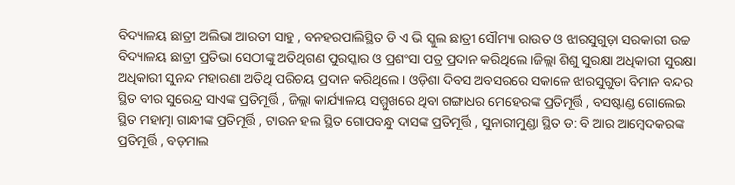ବିଦ୍ୟାଳୟ ଛାତ୍ରୀ ଅଲିଭା ଆରତୀ ସାହୁ , ବନହରପାଲିସ୍ଥିତ ଡି ଏ ଭି ସ୍କୁଲ ଛାତ୍ରୀ ସୌମ୍ୟା ରାଉତ ଓ ଝାରସୁଗୁଡ଼ା ସରକାରୀ ଉଚ୍ଚ ବିଦ୍ୟାଳୟ ଛାତ୍ରୀ ପ୍ରତିଭା ସେଠୀଙ୍କୁ ଅତିଥିଗଣ ପୁରସ୍କାର ଓ ପ୍ରଶଂସା ପତ୍ର ପ୍ରଦାନ କରିଥିଲେ ।ଜିଲ୍ଲା ଶିଶୁ ସୁରକ୍ଷା ଅଧିକାରୀ ସୁରକ୍ଷା ଅଧିକାରୀ ସୁନନ୍ଦ ମହାରଣା ଅତିଥି ପରିଚୟ ପ୍ରଦାନ କରିଥିଲେ । ଓଡ଼ିଶା ଦିବସ ଅବସରରେ ସକାଳେ ଝାରସୁଗୁଡା ବିମାନ ବନ୍ଦର ସ୍ଥିତ ବୀର ସୁରେନ୍ଦ୍ର ସାଏଙ୍କ ପ୍ରତିମୂର୍ତ୍ତି , ଜିଲ୍ଲା କାର୍ଯ୍ୟାଳୟ ସମ୍ମୁଖରେ ଥିବା ଗଙ୍ଗାଧର ମେହେରଙ୍କ ପ୍ରତିମୂର୍ତ୍ତି , ବସଷ୍ଟାଣ୍ଡ ଗୋଲେଇ ସ୍ଥିତ ମହାତ୍ମା ଗାନ୍ଧୀଙ୍କ ପ୍ରତିମୂର୍ତ୍ତି , ଟାଉନ ହଲ ସ୍ଥିତ ଗୋପବନ୍ଧୁ ଦାସଙ୍କ ପ୍ରତିମୂର୍ତ୍ତି , ସୁନାରୀମୁଣ୍ଡା ସ୍ଥିତ ଡ: ବି ଆର ଆମ୍ବେଦକରଙ୍କ ପ୍ରତିମୂର୍ତ୍ତି , ବଡ଼ମାଲ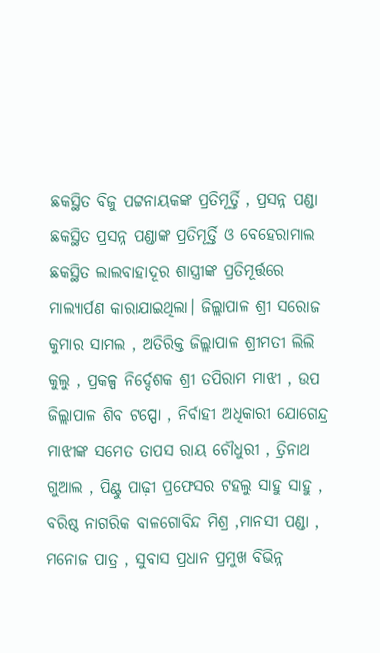ଛକସ୍ଥିତ ବିଜୁ ପଟ୍ଟନାୟକଙ୍କ ପ୍ରତିମୂର୍ତ୍ତି , ପ୍ରସନ୍ନ ପଣ୍ଡା ଛକସ୍ଥିତ ପ୍ରସନ୍ନ ପଣ୍ଡାଙ୍କ ପ୍ରତିମୂର୍ତ୍ତି ଓ ବେହେରାମାଲ ଛକସ୍ଥିତ ଲାଲବାହାଦୂର ଶାସ୍ତ୍ରୀଙ୍କ ପ୍ରତିମୂର୍ତ୍ତରେ ମାଲ୍ୟାର୍ପଣ କାରାଯାଇଥିଲା। ଜିଲ୍ଲାପାଳ ଶ୍ରୀ ସରୋଜ କୁମାର ସାମଲ , ଅତିରିକ୍ତ ଜିଲ୍ଲାପାଳ ଶ୍ରୀମତୀ ଲିଲି କୁଲୁ , ପ୍ରକଳ୍ପ ନିର୍ଦ୍ଦେଶକ ଶ୍ରୀ ତପିରାମ ମାଝୀ , ଉପ ଜିଲ୍ଲାପାଳ ଶିବ ଟପ୍ପୋ , ନିର୍ବାହୀ ଅଧିକାରୀ ଯୋଗେନ୍ଦ୍ର ମାଝୀଙ୍କ ସମେତ ତାପସ ରାୟ ଚୌଧୁରୀ , ତ୍ରିନାଥ ଗୁଆଲ , ପିଣ୍ଟୁ ପାଢ଼ୀ ପ୍ରଫେସର ଟହଲୁ ସାହୁ ସାହୁ , ବରିଷ୍ଠ ନାଗରିକ ବାଳଗୋବିନ୍ଦ ମିଶ୍ର ,ମାନସୀ ପଣ୍ଡା , ମନୋଜ ପାତ୍ର , ସୁବାସ ପ୍ରଧାନ ପ୍ରମୁଖ ବିଭିନ୍ନ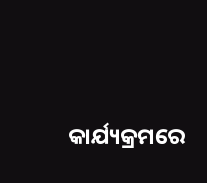କାର୍ଯ୍ୟକ୍ରମରେ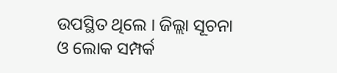ଉପସ୍ଥିତ ଥିଲେ । ଜିଲ୍ଲା ସୂଚନା ଓ ଲୋକ ସମ୍ପର୍କ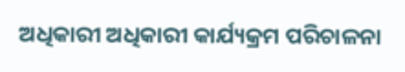ଅଧିକାରୀ ଅଧିକାରୀ କାର୍ଯ୍ୟକ୍ରମ ପରିଚାଳନା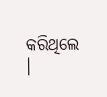କରିଥିଲେ ।